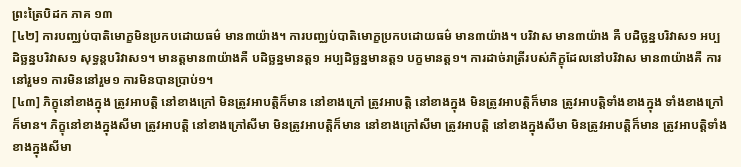ព្រះត្រៃបិដក ភាគ ១៣
[៤២] ការបញ្ឈប់បាតិមោក្ខមិនប្រកបដោយធម៌ មាន៣យ៉ាង។ ការបញ្ឈប់បាតិមោក្ខប្រកបដោយធម៌ មាន៣យ៉ាង។ បរិវាស មាន៣យ៉ាង គឺ បដិច្ឆន្នបរិវាស១ អប្បដិច្ឆន្នបរិវាស១ សុទ្ធន្តបរិវាស១។ មានត្តមាន៣យ៉ាងគឺ បដិច្ឆន្នមានត្ត១ អប្បដិច្ឆន្នមានត្ត១ បក្ខមានត្ត១។ ការដាច់រាត្រីរបស់ភិក្ខុដែលនៅបរិវាស មាន៣យ៉ាងគឺ ការនៅរួម១ ការមិននៅរួម១ ការមិនបានប្រាប់១។
[៤៣] ភិក្ខុនៅខាងក្នុង ត្រូវអាបត្តិ នៅខាងក្រៅ មិនត្រូវអាបត្តិក៏មាន នៅខាងក្រៅ ត្រូវអាបត្តិ នៅខាងក្នុង មិនត្រូវអាបត្តិក៏មាន ត្រូវអាបត្តិទាំងខាងក្នុង ទាំងខាងក្រៅក៏មាន។ ភិក្ខុនៅខាងក្នុងសីមា ត្រូវអាបត្តិ នៅខាងក្រៅសីមា មិនត្រូវអាបត្តិក៏មាន នៅខាងក្រៅសីមា ត្រូវអាបត្តិ នៅខាងក្នុងសីមា មិនត្រូវអាបត្តិក៏មាន ត្រូវអាបត្តិទាំងខាងក្នុងសីមា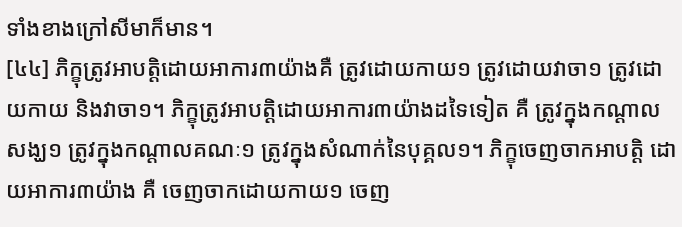ទាំងខាងក្រៅសីមាក៏មាន។
[៤៤] ភិក្ខុត្រូវអាបត្តិដោយអាការ៣យ៉ាងគឺ ត្រូវដោយកាយ១ ត្រូវដោយវាចា១ ត្រូវដោយកាយ និងវាចា១។ ភិក្ខុត្រូវអាបត្តិដោយអាការ៣យ៉ាងដទៃទៀត គឺ ត្រូវក្នុងកណ្តាលសង្ឃ១ ត្រូវក្នុងកណ្តាលគណៈ១ ត្រូវក្នុងសំណាក់នៃបុគ្គល១។ ភិក្ខុចេញចាកអាបត្តិ ដោយអាការ៣យ៉ាង គឺ ចេញចាកដោយកាយ១ ចេញ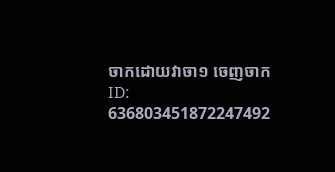ចាកដោយវាចា១ ចេញចាក
ID: 636803451872247492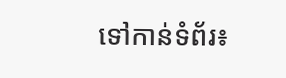ទៅកាន់ទំព័រ៖